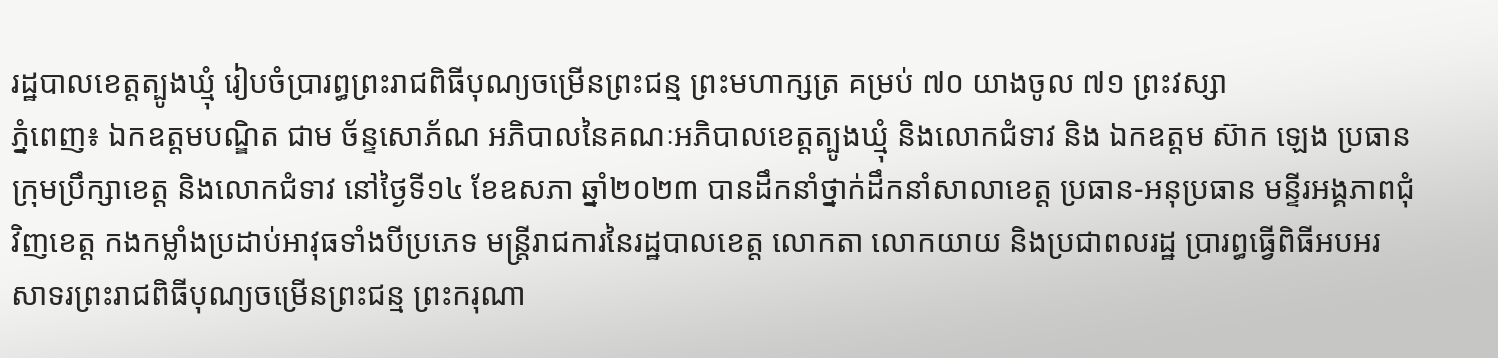រដ្ឋបាលខេត្តត្បូងឃ្មុំ រៀបចំប្រារព្ធព្រះរាជពិធីបុណ្យចម្រើនព្រះជន្ម ព្រះមហាក្សត្រ គម្រប់ ៧០ យាងចូល ៧១ ព្រះវស្សា
ភ្នំពេញ៖ ឯកឧត្តមបណ្ឌិត ជាម ច័ន្ទសោភ័ណ អភិបាលនៃគណៈអភិបាលខេត្តត្បូងឃ្មុំ និងលោកជំទាវ និង ឯកឧត្តម ស៊ាក ឡេង ប្រធានក្រុមប្រឹក្សាខេត្ត និងលោកជំទាវ នៅថ្ងៃទី១៤ ខែឧសភា ឆ្នាំ២០២៣ បានដឹកនាំថ្នាក់ដឹកនាំសាលាខេត្ត ប្រធាន-អនុប្រធាន មន្ទីរអង្គភាពជុំវិញខេត្ត កងកម្លាំងប្រដាប់អាវុធទាំងបីប្រភេទ មន្រ្តីរាជការនៃរដ្ឋបាលខេត្ត លោកតា លោកយាយ និងប្រជាពលរដ្ឋ ប្រារព្ធធ្វើពិធីអបអរសាទរព្រះរាជពិធីបុណ្យចម្រើនព្រះជន្ម ព្រះករុណា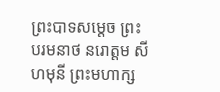ព្រះបាទសម្ដេច ព្រះបរមនាថ នរោត្តម សីហមុនី ព្រះមហាក្ស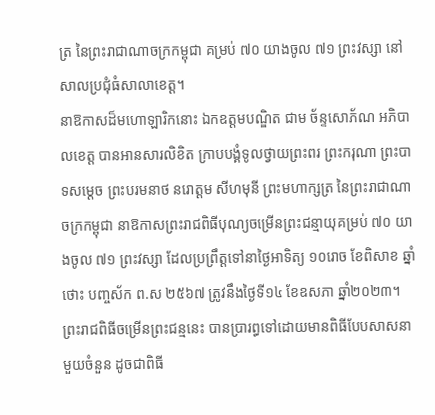ត្រ នៃព្រះរាជាណាចក្រកម្ពុជា គម្រប់ ៧០ យាងចូល ៧១ ព្រះវស្សា នៅសាលប្រជុំធំសាលាខេត្ត។
នាឱកាសដ៏មហោឡារិកនោះ ឯកឧត្តមបណ្ឌិត ជាម ច័ន្ទសោភ័ណ អភិបាលខេត្ត បានអានសារលិខិត ក្រាបបង្គំទូលថ្វាយព្រះពរ ព្រះករុណា ព្រះបាទសម្ដេច ព្រះបរមនាថ នរោត្ដម សីហមុនី ព្រះមហាក្សត្រ នៃព្រះរាជាណាចក្រកម្ពុជា នាឱកាសព្រះរាជពិធីបុណ្យចម្រើនព្រះជន្មាយុគម្រប់ ៧០ យាងចូល ៧១ ព្រះវស្សា ដែលប្រព្រឹត្តទៅនាថ្ងៃអាទិត្យ ១០រោច ខែពិសាខ ឆ្នាំថោះ បញ្ចស័ក ព.ស ២៥៦៧ ត្រូវនឹងថ្ងៃទី១៤ ខែឧសភា ឆ្នាំ២០២៣។
ព្រះរាជពិធីចម្រើនព្រះជន្មនេះ បានប្រារព្ធទៅដោយមានពិធីបែបសាសនាមួយចំនួន ដូចជាពិធី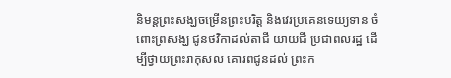និមន្តព្រះសង្ឃចម្រើនព្រះបរិត្ត និងវេរប្រគេនទេយ្យទាន ចំពោះព្រសង្ឃ ជូនថវិកាដល់តាជី យាយជី ប្រជាពលរដ្ឋ ដើម្បីថ្វាយព្រះរាកុសល គោរពជូនដល់ ព្រះក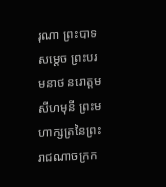រុណា ព្រះបាទសម្ដេច ព្រះបរមនាថ នរោត្តម សីហមុនី ព្រះមហាក្សត្រនៃព្រះរាជណាចក្រក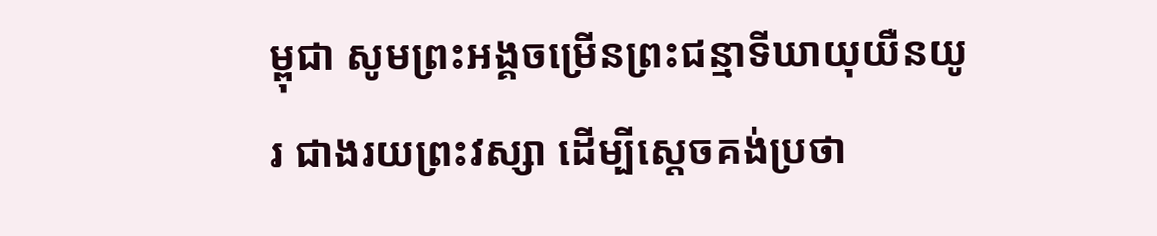ម្ពុជា សូមព្រះអង្គចម្រើនព្រះជន្មាទីឃាយុយឺនយូរ ជាងរយព្រះវស្សា ដើម្បីស្តេចគង់ប្រថា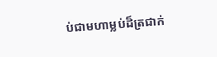ប់ជាមហាម្លប់ដ៏ត្រជាក់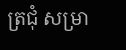ត្រជុំ សម្រា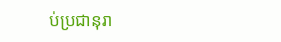ប់ប្រជានុរា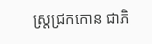ស្រ្តជ្រកកោន ជាភិ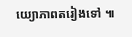យ្យោភាពតរៀងទៅ ៕